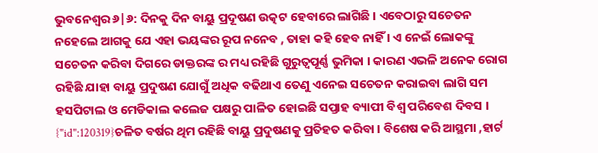ଭୁବନେଶ୍ବର ୬|୬: ଦିନକୁ ଦିନ ବାୟୁ ପ୍ରଦୂଷଣ ଉତ୍କଟ ହେବାରେ ଲାଗିଛି । ଏବେଠାରୁ ସଚେତନ ନହେଲେ ଆଗକୁ ଯେ ଏହା ଭୟଙ୍କର ରୂପ ନନେବ , ତାହା କହି ହେବ ନାହିଁ । ଏ ନେଇଁ ଲୋକଙ୍କୁ ସଚେତନ କରିବା ଦିଗରେ ଡାକ୍ତରଙ୍କ ର ମଧ୍ୟ ରହିଛି ଗୁରୁତ୍ବପୂର୍ଣ୍ଣ ଭୁମିକା । କାରଣ ଏଭଳି ଅନେକ ରୋଗ ରହିଛି ଯାହା ବାୟୁ ପ୍ରଦୁଷଣ ଯୋଗୁଁ ଅଧିକ ବଢିଥାଏ ତେଣୁ ଏନେଇ ସଚେତନ କରାଇବା ଲାଗି ସମ ହସପିଟାଲ ଓ ମେଡିକାଲ କଲେଜ ପକ୍ଷରୁ ପାଳିତ ହୋଇଛି ସପ୍ତାହ ବ୍ୟାପୀ ବିଶ୍ବ ପରିବେଶ ଦିବସ ।
{"id":120319}ଚଳିତ ବର୍ଷର ଥିମ ରହିଛି ବାୟୁ ପ୍ରଦୁଷଣକୁ ପ୍ରତିହତ କରିବା । ବିଶେଷ କରି ଆସ୍ଥମା ,ହାର୍ଟ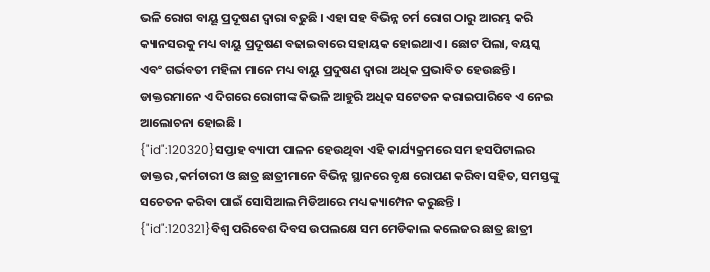ଭଳି ରୋଗ ବାୟୂ ପ୍ରଦୂଷଣ ଦ୍ବାରା ବଢୁଛି । ଏହା ସହ ବିଭିନ୍ନ ଚର୍ମ ରୋଗ ଠାରୁ ଆରମ୍ଭ କରି କ୍ୟାନସରକୁ ମଧ୍ୟ ବାୟୁ ପ୍ରଦୂଷଣ ବଢାଇବାରେ ସହାୟକ ହୋଇଥାଏ । ଛୋଟ ପିଲା, ବୟସ୍କ ଏବଂ ଗର୍ଭବତୀ ମହିଳା ମାନେ ମଧ୍ୟ ବାୟୁ ପ୍ରଦୁଷଣ ଦ୍ବାରା ଅଧିକ ପ୍ରଭାବିତ ହେଉଛନ୍ତି । ଡାକ୍ତରମାନେ ଏ ଦିଗରେ ରୋଗୀଙ୍କ କିଭଳି ଆହୁରି ଅଧିକ ସଟେତନ କରାଇପାରିବେ ଏ ନେଇ ଆଲୋଚନା ହୋଇଛି ।
{"id":120320}ସପ୍ତାହ ବ୍ୟାପୀ ପାଳନ ହେଉଥିବା ଏହି କାର୍ଯ୍ୟକ୍ରମରେ ସମ ହସପିଟାଲର ଡାକ୍ତର ,କର୍ମଚାରୀ ଓ ଛାତ୍ର ଛାତ୍ରୀମାନେ ବିଭିନ୍ନ ସ୍ଥାନରେ ବୃକ୍ଷ ରୋପଣ କରିବା ସହିତ, ସମସ୍ତଙ୍କୁ ସଚେତନ କରିବା ପାଇଁ ସୋସିଆଲ ମିଡିଆରେ ମଧ୍ୟ କ୍ୟାମ୍ପେନ କରୁଛନ୍ତି ।
{"id":120321}ବିଶ୍ବ ପରିବେଶ ଦିବସ ଉପଲକ୍ଷେ ସମ ମେଡିକାଲ କଲେଜର ଛାତ୍ର ଛାତ୍ରୀ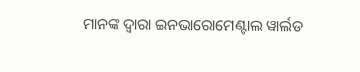ମାନଙ୍କ ଦ୍ବାରା ଇନଭାରୋମେଣ୍ଟାଲ ୱାର୍ଲଡ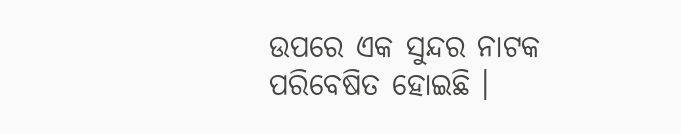ଉପରେ ଏକ ସୁନ୍ଦର ନାଟକ ପରିବେଷିତ ହୋଇଛି ।